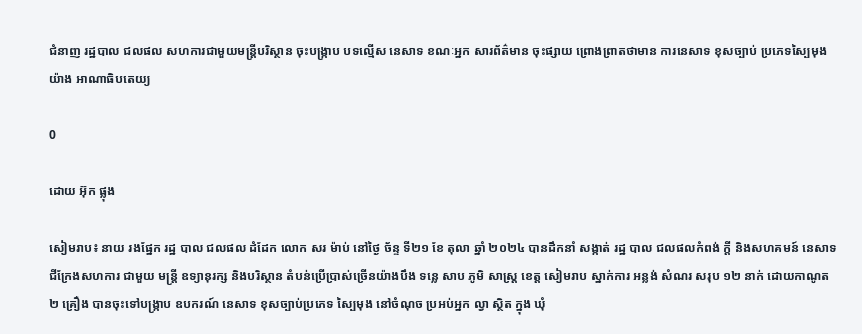ជំនាញ រដ្ឋបាល ជលផល សហការជាមួយមន្រ្តីបរិស្ថាន ចុះបង្រ្កាប បទល្មើស នេសាទ ខណៈអ្នក សារព័ត៌មាន ចុះផ្សាយ ព្រោងព្រាតថាមាន ការនេសាទ ខុសច្បាប់ ប្រភេទស្បៃមុង យ៉ាង អាណាធិបតេយ្យ

0

ដោយ អ៊ុក ផ្លុង

សៀមរាប៖ នាយ រងផ្នែក រដ្ឋ បាល ជលផល ដំដែក លោក សរ ម៉ាប់ នៅថ្ងៃ ច័ន្ទ ទី២១ ខែ តុលា ឆ្នាំ ២០២៤ បានដឹកនាំ សង្កាត់ រដ្ឋ បាល ជលផលកំពង់ ក្ដី និងសហគមន៍ នេសាទ ជីក្រែងសហការ ជាមួយ មន្ត្រី ឧទ្យានុរក្ស និងបរិស្ថាន តំបន់ប្រើប្រាស់ច្រើនយ៉ាងបឹង ទន្លេ សាប ភូមិ សាស្ត្រ ខេត្ត សៀមរាប ស្នាក់ការ អន្លង់ សំណរ សរុប ១២ នាក់ ដោយកាណូត ២ គ្រឿង បានចុះទៅបង្រ្កាប ឧបករណ៍ នេសាទ ខុសច្បាប់ប្រភេទ ស្បៃមុង នៅចំណុច ប្រអប់អ្នក ល្វា ស្ថិត ក្នុង ឃុំ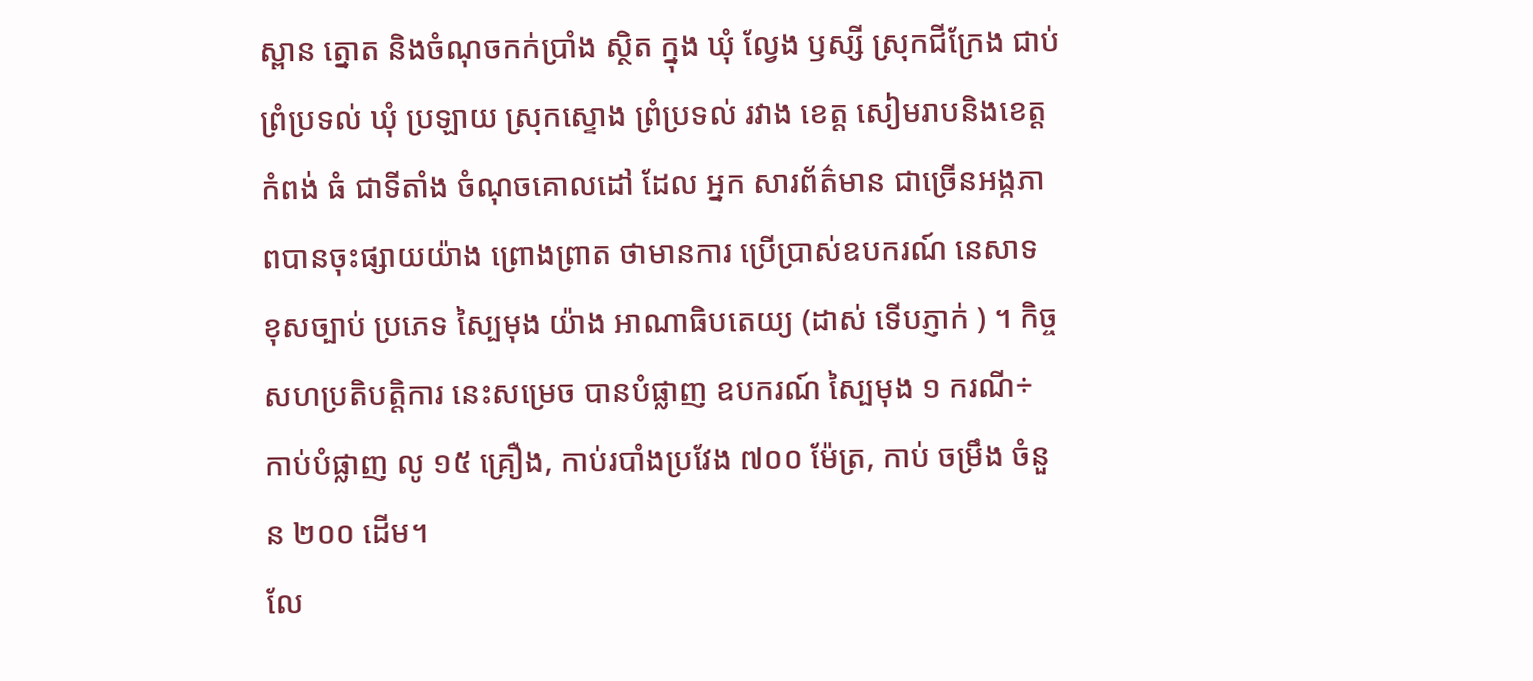ស្ពាន ត្នោត និងចំណុចកក់ប្រាំង ស្ថិត ក្នុង ឃុំ ល្វែង ឫស្សី ស្រុកជីក្រែង ជាប់ព្រំប្រទល់ ឃុំ ប្រឡាយ ស្រុកស្ទោង ព្រំប្រទល់ រវាង ខេត្ត សៀមរាបនិងខេត្ត កំពង់ ធំ ជាទីតាំង ចំណុចគោលដៅ ដែល អ្នក សារព័ត៌មាន ជាច្រើនអង្កភាពបានចុះផ្សាយយ៉ាង ព្រោងព្រាត ថាមានការ ប្រើប្រាស់ឧបករណ៍ នេសាទ ខុសច្បាប់ ប្រភេទ ស្បៃមុង យ៉ាង អាណាធិបតេយ្យ (ដាស់ ទើបភ្ញាក់ ) ។ កិច្ចសហប្រតិបត្តិការ នេះសម្រេច បានបំផ្លាញ ឧបករណ៍ ស្បៃមុង ១ ករណី÷ កាប់បំផ្លាញ លូ ១៥ គ្រឿង, កាប់របាំងប្រវែង ៧០០ ម៉ែត្រ, កាប់ ចម្រឹង ចំនួន ២០០ ដើម។
លែ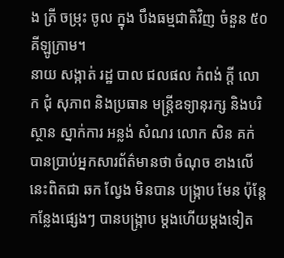ង ត្រី ចម្រុះ ចូល ក្នុង បឹងធម្មជាតិវិញ ចំនួន ៥០ គីឡូក្រាម។
នាយ សង្កាត់ រដ្ឋ បាល ជលផល កំពង់ ក្ដី លោក ជុំ សុភាព និងប្រធាន មន្ត្រីឧទ្យានុរក្ស និងបរិស្ថាន ស្នាក់ការ អន្លង់ សំណរ លោក សិន គក់ បានប្រាប់អ្នកសារព័ត៌មានថា ចំណុច ខាងលើនេះពិតជា ឆក ល្វែង មិនបាន បង្ក្រាប មែន ប៉ុន្តែកន្លែងផ្សេងៗ បានបង្រ្កាប ម្ដងហើយម្ដងទៀត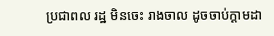ប្រជាពល រដ្ឋ មិនចេះ រាងចាល ដូចចាប់ក្ដាមដា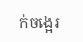ក់ចង្អេរ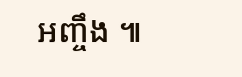អញ្ចឹង ៕